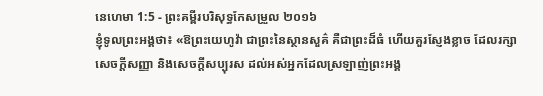នេហេមា 1:5 - ព្រះគម្ពីរបរិសុទ្ធកែសម្រួល ២០១៦
ខ្ញុំទូលព្រះអង្គថា៖ «ឱព្រះយេហូវ៉ា ជាព្រះនៃស្ថានសួគ៌ គឺជាព្រះដ៏ធំ ហើយគួរស្ញែងខ្លាច ដែលរក្សាសេចក្ដីសញ្ញា និងសេចក្ដីសប្បុរស ដល់អស់អ្នកដែលស្រឡាញ់ព្រះអង្គ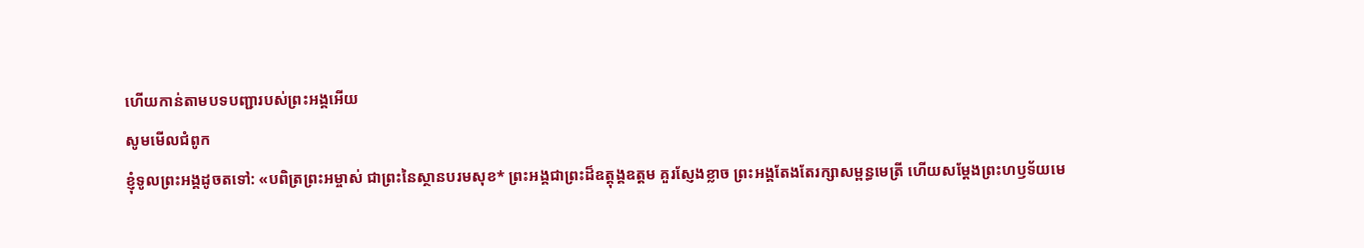ហើយកាន់តាមបទបញ្ជារបស់ព្រះអង្គអើយ
សូមមើលជំពូក
ខ្ញុំទូលព្រះអង្គដូចតទៅ: «បពិត្រព្រះអម្ចាស់ ជាព្រះនៃស្ថានបរមសុខ* ព្រះអង្គជាព្រះដ៏ឧត្ដុង្គឧត្ដម គួរស្ញែងខ្លាច ព្រះអង្គតែងតែរក្សាសម្ពន្ធមេត្រី ហើយសម្តែងព្រះហឫទ័យមេ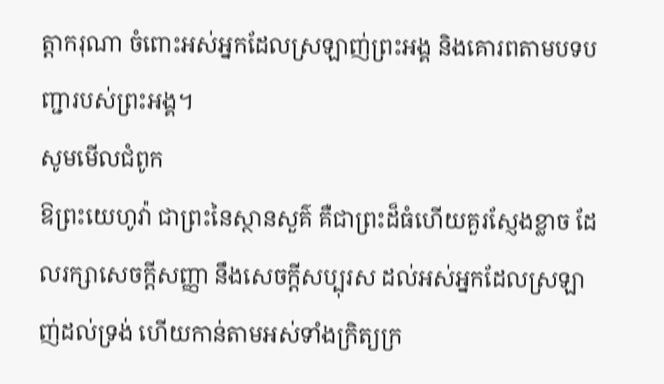ត្តាករុណា ចំពោះអស់អ្នកដែលស្រឡាញ់ព្រះអង្គ និងគោរពតាមបទបញ្ជារបស់ព្រះអង្គ។
សូមមើលជំពូក
ឱព្រះយេហូវ៉ា ជាព្រះនៃស្ថានសួគ៌ គឺជាព្រះដ៏ធំហើយគួរស្ញែងខ្លាច ដែលរក្សាសេចក្ដីសញ្ញា នឹងសេចក្ដីសប្បុរស ដល់អស់អ្នកដែលស្រឡាញ់ដល់ទ្រង់ ហើយកាន់តាមអស់ទាំងក្រិត្យក្រ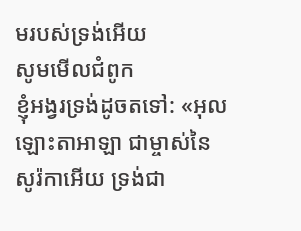មរបស់ទ្រង់អើយ
សូមមើលជំពូក
ខ្ញុំអង្វរទ្រង់ដូចតទៅ: «អុលឡោះតាអាឡា ជាម្ចាស់នៃសូរ៉កាអើយ ទ្រង់ជា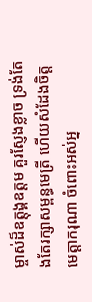ម្ចាស់ដ៏ឧត្ដុង្គឧត្ដម គួរស្ញែងខ្លាច ទ្រង់តែងតែរក្សាសម្ពន្ធមេត្រី ហើយសំដែងចិត្តមេត្តាករុណា ចំពោះអស់អ្ន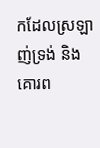កដែលស្រឡាញ់ទ្រង់ និងគោរព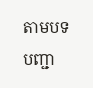តាមបទបញ្ជា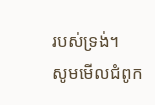របស់ទ្រង់។
សូមមើលជំពូក